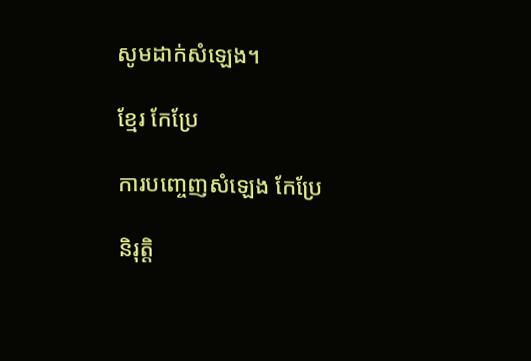សូមដាក់សំឡេង។

ខ្មែរ កែប្រែ

ការបញ្ចេញសំឡេង កែប្រែ

និរុត្តិ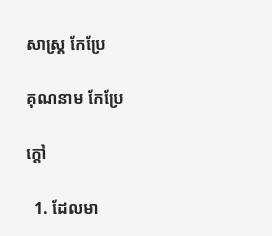សាស្ត្រ កែប្រែ

គុណនាម កែប្រែ

ក្ដៅ

  1. ដែលមា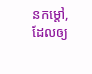នកម្ដៅ, ដែលឲ្យ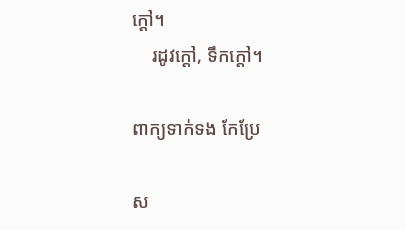ក្ដៅ។
    រដូវក្ដៅ, ទឹកក្ដៅ។

ពាក្យទាក់ទង កែប្រែ

ស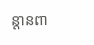ន្តានពា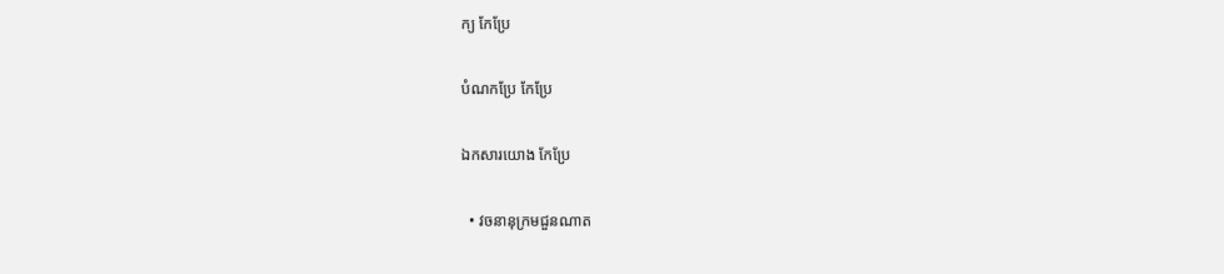ក្យ កែប្រែ

បំណកប្រែ កែប្រែ

ឯកសារយោង កែប្រែ

  • វចនានុក្រមជួនណាត